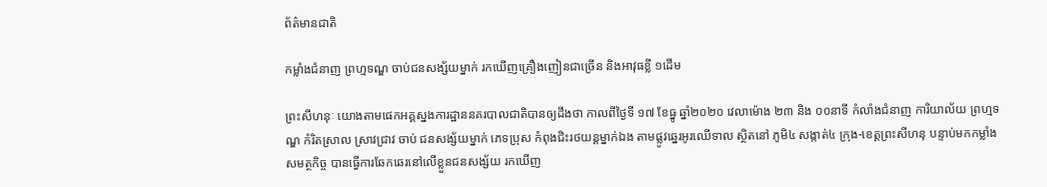ព័ត៌មានជាតិ

កម្លាំងជំនាញ ព្រហ្មទណ្ឌ ចាប់ជនសង្ស័យម្នាក់ រកឃើញគ្រឿងញៀនជាច្រើន និងអាវុធខ្លី ១ដើម

ព្រះសីហនុៈ យោងតាមផេកអគ្គស្នងការដ្ឋាននគរបាលជាតិបានឲ្យដឹងថា កាលពីថ្ងៃទី ១៧ ខែធ្នូ ឆ្នាំ២០២០ វេលាម៉ោង ២៣ និង ០០នាទី កំលាំងជំនាញ ការិយាល័យ ព្រហ្មទណ្ឌ កំរិតស្រាល ស្រាវជ្រាវ ចាប់ ជនសង្ស័យម្នាក់ ភេទប្រុស កំពុងជិះរថយន្តម្នាក់ឯង តាមផ្លូវឆ្នេរអូរឈើទាល ស្ថិតនៅ ភូមិ៤ សង្កាត់៤ ក្រុង-ខេត្តព្រះសីហនុ បន្ទាប់មកកម្លាំងសមត្ថកិច្ច បានធ្វើការឆែកឆេរនៅលើខ្លួនជនសង្ស័យ រកឃើញ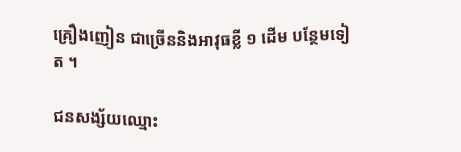គ្រឿងញៀន ជាច្រើននិងអាវុធខ្លី ១ ដើម បន្ថែមទៀត ។

ជនសង្ស័យឈ្មោះ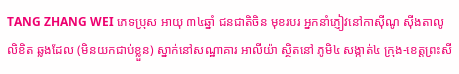TANG ZHANG WEI ភេទប្រុស អាយុ ៣៤ឆ្នាំ ជនជាតិចិន មុខរបរ អ្នកនាំភ្ញៀវនៅកាស៊ីណូ ស៊ីងតាលូ លិខិត ឆ្លងដែល (មិនយកជាប់ខ្លួន) ស្នាក់នៅសណ្ឋាគារ អាលីយ៉ា ស្ថិតនៅ ភូមិ៤ សង្កាត់៤ ក្រុង-ខេត្តព្រះសី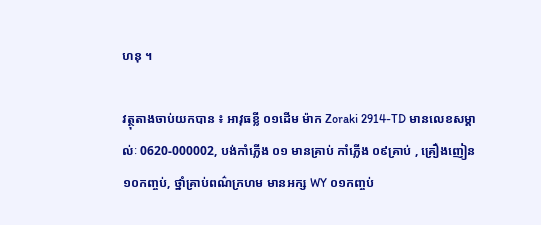ហនុ ។

វត្ថុតាងចាប់យកបាន ៖ អាវុធខ្លី ០១ដើម ម៉ាក Zoraki 2914-TD មានលេខសម្គាល់ៈ 0620-000002, បង់កាំភ្លើង ០១ មានគ្រាប់ កាំភ្លើង ០៩គ្រាប់ , គ្រឿងញៀន ១០កញ្ចប់, ថ្នាំគ្រាប់ពណ៌ក្រហម មានអក្ស WY ០១កញ្ចប់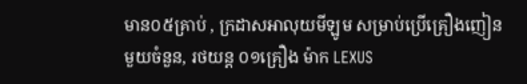មាន០៥គ្រាប់ , ក្រដាសអាលុយមីឡូម សម្រាប់ប្រើគ្រឿងញៀន មួយចំនួន, រថយន្ត ០១គ្រឿង ម៉ាក LEXUS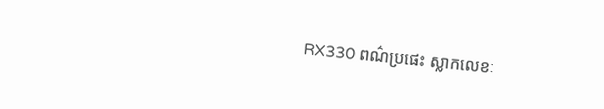RX330 ពណ៌ប្រផេះ ស្លាកលេខៈ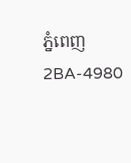ភ្នំពេញ 2BA-4980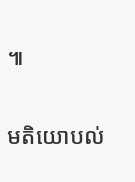៕

មតិយោបល់